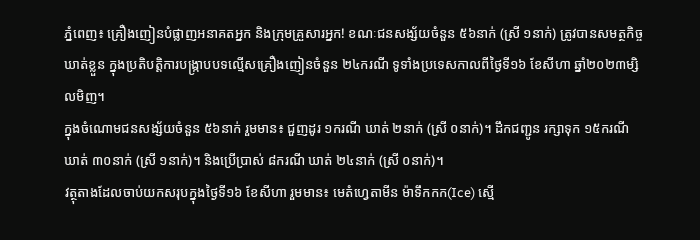ភ្នំពេញ៖ គ្រឿងញៀនបំផ្លាញអនាគតអ្នក និងក្រុមគ្រួសារអ្នក! ខណៈជនសង្ស័យចំនួន ៥៦នាក់ (ស្រី ១នាក់) ត្រូវបានសមត្ថកិច្ចឃាត់ខ្លួន ក្នុងប្រតិបត្តិការបង្ក្រាបបទល្មើសគ្រឿងញៀនចំនួន ២៤ករណី ទូទាំងប្រទេសកាលពីថ្ងៃទី១៦ ខែសីហា ឆ្នាំ២០២៣ម្សិលមិញ។
ក្នុងចំណោមជនសង្ស័យចំនួន ៥៦នាក់ រួមមាន៖ ជួញដូរ ១ករណី ឃាត់ ២នាក់ (ស្រី ០នាក់)។ ដឹកជញ្ជូន រក្សាទុក ១៥ករណី ឃាត់ ៣០នាក់ (ស្រី ១នាក់)។ និងប្រើប្រាស់ ៨ករណី ឃាត់ ២៤នាក់ (ស្រី ០នាក់)។
វត្ថុតាងដែលចាប់យកសរុបក្នុងថ្ងៃទី១៦ ខែសីហា រួមមាន៖ មេតំហ្វេតាមីន ម៉ាទឹកកក(Ice) ស្មេី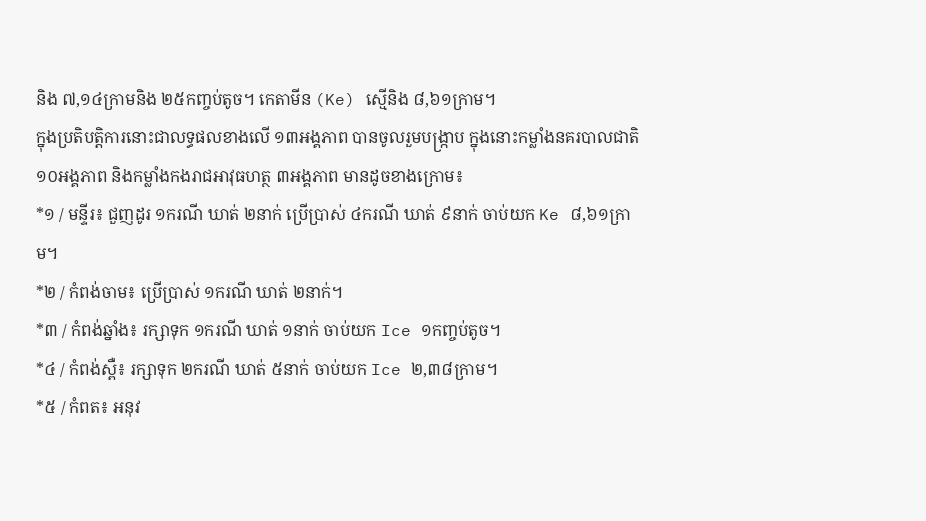និង ៧,១៤ក្រាមនិង ២៥កញ្ចប់តូច។ កេតាមីន (Ke) ស្មេីនិង ៨,៦១ក្រាម។
ក្នុងប្រតិបត្តិការនោះជាលទ្ធផលខាងលើ ១៣អង្គភាព បានចូលរួមបង្ក្រាប ក្នុងនោះកម្លាំងនគរបាលជាតិ ១០អង្គភាព និងកម្លាំងកងរាជអាវុធហត្ថ ៣អង្គភាព មានដូចខាងក្រោម៖
*១ / មន្ទីរ៖ ជួញដូរ ១ករណី ឃាត់ ២នាក់ ប្រើប្រាស់ ៤ករណី ឃាត់ ៩នាក់ ចាប់យក Ke ៨,៦១ក្រាម។
*២ / កំពង់ចាម៖ ប្រើប្រាស់ ១ករណី ឃាត់ ២នាក់។
*៣ / កំពង់ឆ្នាំង៖ រក្សាទុក ១ករណី ឃាត់ ១នាក់ ចាប់យក Ice ១កញ្ចប់តូច។
*៤ / កំពង់ស្ពឺ៖ រក្សាទុក ២ករណី ឃាត់ ៥នាក់ ចាប់យក Ice ២,៣៨ក្រាម។
*៥ / កំពត៖ អនុវ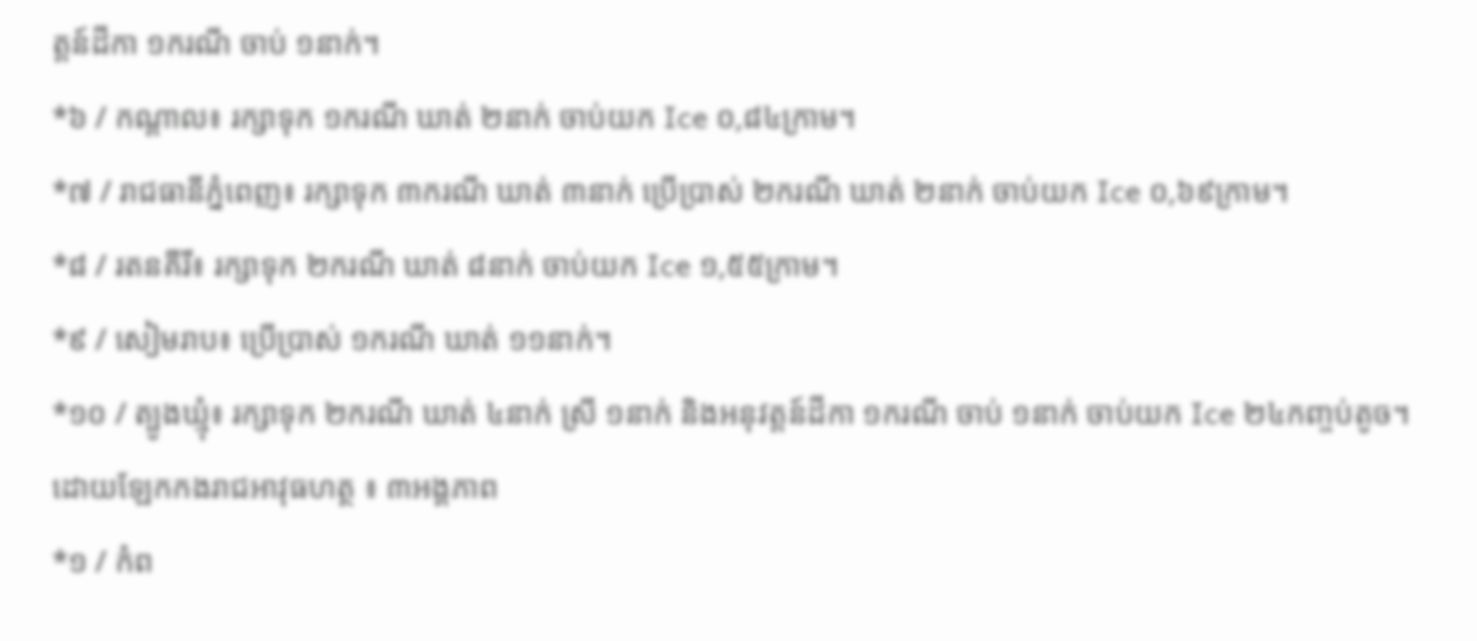ត្តន៍ដីកា ១ករណី ចាប់ ១នាក់។
*៦ / កណ្តាល៖ រក្សាទុក ១ករណី ឃាត់ ២នាក់ ចាប់យក Ice ០,៨៤ក្រាម។
*៧ / រាជធានីភ្នំពេញ៖ រក្សាទុក ៣ករណី ឃាត់ ៣នាក់ ប្រើប្រាស់ ២ករណី ឃាត់ ២នាក់ ចាប់យក Ice ០,៦៩ក្រាម។
*៨ / រតនគីរី៖ រក្សាទុក ២ករណី ឃាត់ ៨នាក់ ចាប់យក Ice ១,៥៥ក្រាម។
*៩ / សៀមរាប៖ ប្រើប្រាស់ ១ករណី ឃាត់ ១១នាក់។
*១០ / ត្បូងឃ្មុំ៖ រក្សាទុក ២ករណី ឃាត់ ៤នាក់ ស្រី ១នាក់ និងអនុវត្តន៍ដីកា ១ករណី ចាប់ ១នាក់ ចាប់យក Ice ២៤កញ្ចប់តូច។
ដោយឡែកកងរាជអាវុធហត្ថ ៖ ៣អង្គភាព
*១ / កំព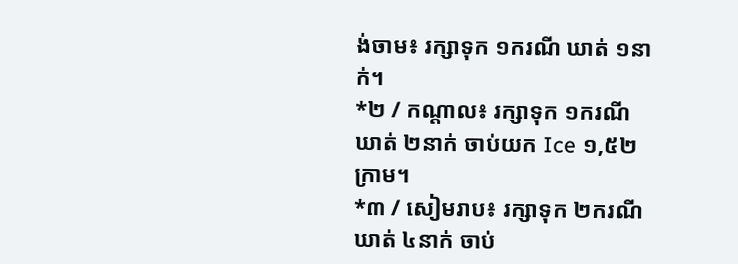ង់ចាម៖ រក្សាទុក ១ករណី ឃាត់ ១នាក់។
*២ / កណ្តាល៖ រក្សាទុក ១ករណី ឃាត់ ២នាក់ ចាប់យក Ice ១,៥២ក្រាម។
*៣ / សៀមរាប៖ រក្សាទុក ២ករណី ឃាត់ ៤នាក់ ចាប់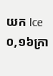យក Ice ០,១៦ក្រា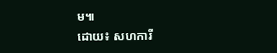ម៕
ដោយ៖ សហការី